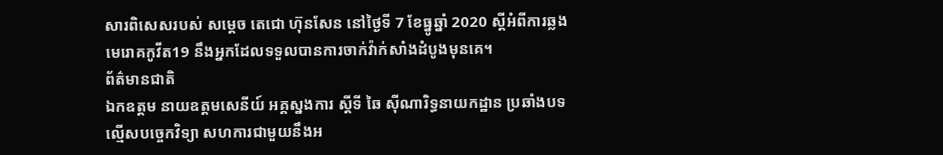សារពិសេសរបស់ សម្ដេច តេជោ ហ៊ុនសែន នៅថ្ងៃទី 7 ខែធ្នូឆ្នាំ 2020 ស្ដីអំពីការឆ្លងមេរោគកូវីត19 នឹងអ្នកដែលទទួលបានការចាក់វ៉ាក់សាំងដំបូងមុនគេ។
ព័ត៌មានជាតិ
ឯកឧត្តម នាយឧត្តមសេនីយ៍ អគ្គស្នងការ ស្ដីទី ឆៃ ស៊ីណារិទ្ធនាយកដ្ឋាន ប្រឆាំងបទល្មើសបច្ចេកវិទ្យា សហការជាមួយនឹងអ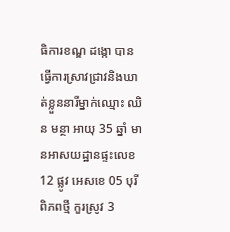ធិការខណ្ឌ ដង្កោ បានធ្វើការស្រាវជ្រាវនិងឃាត់ខ្លួននារីម្នាក់ឈ្មោះ ឈិន មន្ថា អាយុ 35 ឆ្នាំ មានអាសយដ្ឋានផ្ទះលេខ 12 ផ្លូវ អេសខេ 05 បុរីពិភពថ្មី កួរស្រូវ 3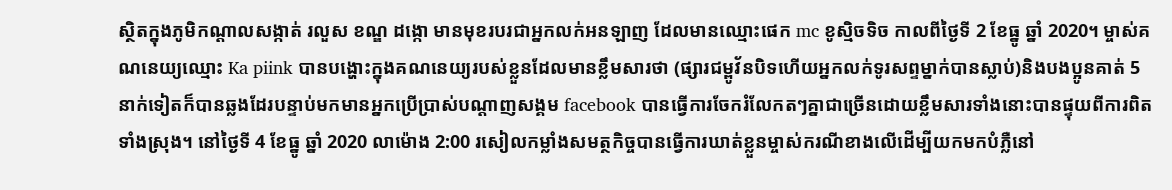ស្ថិតក្នុងភូមិកណ្ដាលសង្កាត់ រលួស ខណ្ឌ ដង្កោ មានមុខរបរជាអ្នកលក់អនឡាញ ដែលមានឈ្មោះផេក mc ខូស្មិចទិច កាលពីថ្ងៃទី 2 ខែធ្នូ ឆ្នាំ 2020។ ម្ចាស់គណនេយ្យឈ្មោះ Ka piink បានបង្ហោះក្នុងគណនេយ្យរបស់ខ្លួនដែលមានខ្លឹមសារថា (ផ្សារជម្ពូវ័នបិទហើយអ្នកលក់ទូរសព្ទម្នាក់បានស្លាប់)និងបងប្អូនគាត់ 5 នាក់ទៀតក៏បានឆ្លងដែរបន្ទាប់មកមានអ្នកប្រើប្រាស់បណ្ដាញសង្គម facebook បានធ្វើការចែករំលែកតៗគ្នាជាច្រើនដោយខ្លឹមសារទាំងនោះបានផ្ទុយពីការពិតទាំងស្រុង។ នៅថ្ងៃទី 4 ខែធ្នូ ឆ្នាំ 2020 លាម៉ោង 2:00 រសៀលកម្លាំងសមត្ថកិច្ចបានធ្វើការឃាត់ខ្លួនម្ចាស់ករណីខាងលើដើម្បីយកមកបំភ្លឺនៅ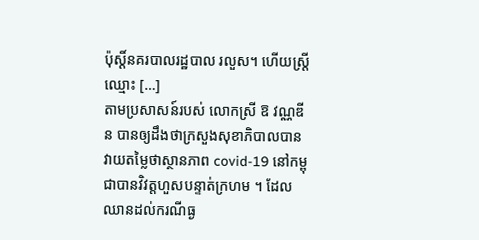ប៉ុស្តិ៍នគរបាលរដ្ឋបាល រលួស។ ហើយស្ត្រីឈ្មោះ […]
តាមប្រសាសន៍របស់ លោកស្រី ឱ វណ្ណឌីន បានឲ្យដឹងថាក្រសួងសុខាភិបាលបានវាយតម្លៃថាស្ថានភាព covid-19 នៅកម្ពុជាបានវិវត្តហួសបន្ទាត់ក្រហម ។ ដែលឈានដល់ករណីធ្ង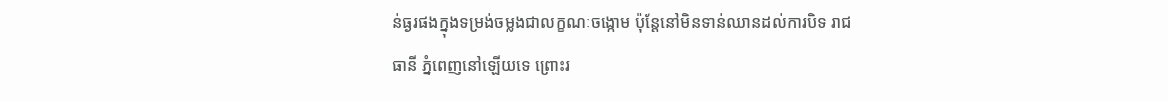ន់ធ្ងរផងក្នុងទម្រង់ចម្លងជាលក្ខណៈចង្កោម ប៉ុន្តែនៅមិនទាន់ឈានដល់ការបិទ រាជធានី ភ្នំពេញនៅឡើយទេ ព្រោះរ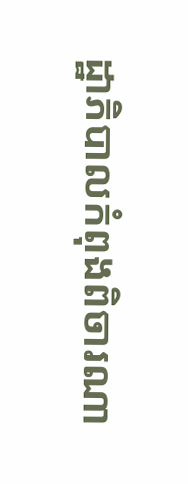ដ្ឋាភិបាលកំពុងពិចារណា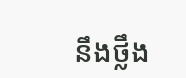នឹងថ្លឹង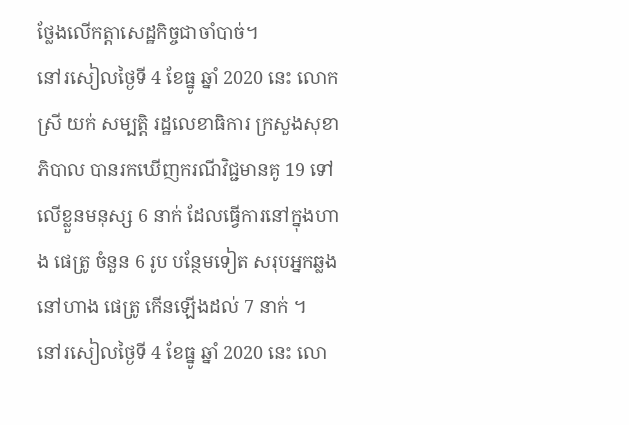ថ្លែងលើកត្តាសេដ្ឋកិច្ចជាចាំបាច់។
នៅរសៀលថ្ងៃទី 4 ខែធ្នូ ឆ្នាំ 2020 នេះ លោកស្រី យក់ សម្បត្តិ រដ្ឋលេខាធិការ ក្រសួងសុខាភិបាល បានរកឃើញករណីវិជ្ជមានគូ 19 ទៅលើខ្លួនមនុស្ស 6 នាក់ ដែលធ្វើការនៅក្នុងហាង ផេត្រូ ចំនួន 6 រូប បន្ថែមទៀត សរុបអ្នកឆ្លងនៅហាង ផេត្រូ កើនឡើងដល់ 7 នាក់ ។
នៅរសៀលថ្ងៃទី 4 ខែធ្នូ ឆ្នាំ 2020 នេះ លោ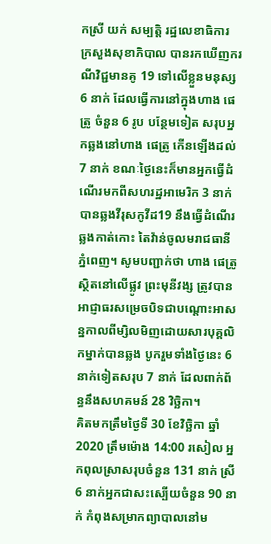កស្រី យក់ សម្បត្តិ រដ្ឋលេខាធិការ ក្រសួងសុខាភិបាល បានរកឃើញករណីវិជ្ជមានគូ 19 ទៅលើខ្លួនមនុស្ស 6 នាក់ ដែលធ្វើការនៅក្នុងហាង ផេត្រូ ចំនួន 6 រូប បន្ថែមទៀត សរុបអ្នកឆ្លងនៅហាង ផេត្រូ កើនឡើងដល់ 7 នាក់ ខណៈថ្ងៃនេះក៏មានអ្នកធ្វើដំណើរមកពីសហរដ្ឋអាមេរិក 3 នាក់ បានឆ្លងវីរុសកូវីដ19 នឹងធ្វើដំណើរឆ្លងកាត់កោះ តៃវ៉ាន់ចូលមរាជធានី ភ្នំពេញ។ សូមបញ្ជាក់ថា ហាង ផេត្រូ ស្ថិតនៅលើផ្លូវ ព្រះមុនីវង្ស ត្រូវបានអាជ្ញាធរសម្រេចបិទជាបណ្ដោះអាសន្នកាលពីម្សិលមិញដោយសារបុគ្គលិកម្នាក់បានឆ្លង បូករួមទាំងថ្ងៃនេះ 6 នាក់ទៀតសរុប 7 នាក់ ដែលពាក់ព័ន្ធនឹងសហគមន៍ 28 វិច្ឆិកា។
គិតមកត្រឹមថ្ងៃទី 30 ខែវិច្ឆិកា ឆ្នាំ 2020 ត្រឹមម៉ោង 14:00 រសៀល អ្នកពុលស្រាសរុបចំនួន 131 នាក់ ស្រី 6 នាក់អ្នកជាសះស្បើយចំនួន 90 នាក់ កំពុងសម្រាកព្យាបាលនៅម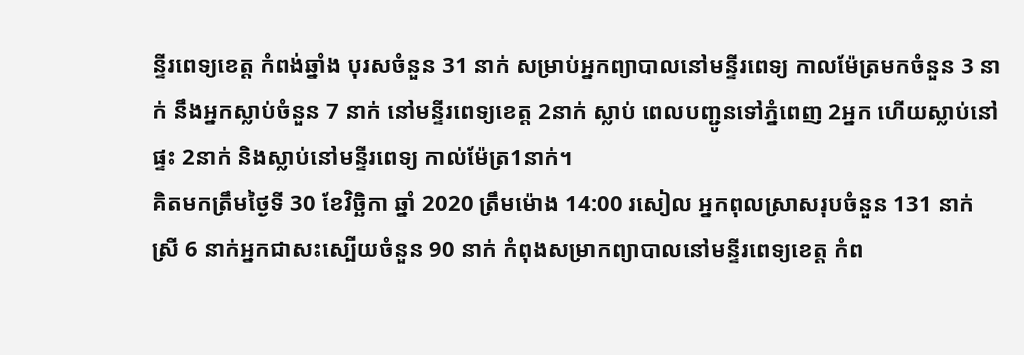ន្ទីរពេទ្យខេត្ត កំពង់ឆ្នាំង បុរសចំនួន 31 នាក់ សម្រាប់អ្នកព្យាបាលនៅមន្ទីរពេទ្យ កាលម៉ែត្រមកចំនួន 3 នាក់ នឹងអ្នកស្លាប់ចំនួន 7 នាក់ នៅមន្ទីរពេទ្យខេត្ត 2នាក់ ស្លាប់ ពេលបញ្ជូនទៅភ្នំពេញ 2អ្នក ហេីយស្លាប់នៅផ្ទះ 2នាក់ និងស្លាប់នៅមន្ទីរពេទ្យ កាល់ម៉ែត្រ1នាក់។
គិតមកត្រឹមថ្ងៃទី 30 ខែវិច្ឆិកា ឆ្នាំ 2020 ត្រឹមម៉ោង 14:00 រសៀល អ្នកពុលស្រាសរុបចំនួន 131 នាក់ ស្រី 6 នាក់អ្នកជាសះស្បើយចំនួន 90 នាក់ កំពុងសម្រាកព្យាបាលនៅមន្ទីរពេទ្យខេត្ត កំព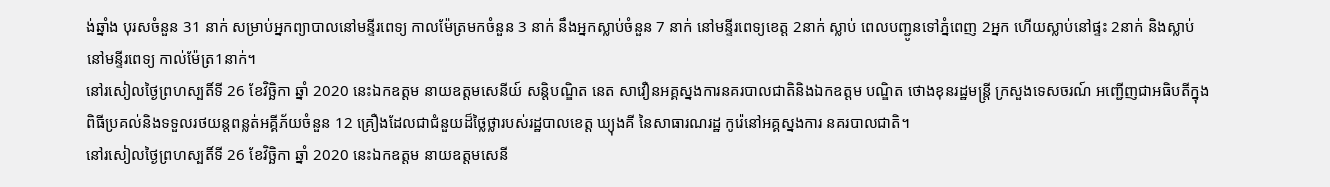ង់ឆ្នាំង បុរសចំនួន 31 នាក់ សម្រាប់អ្នកព្យាបាលនៅមន្ទីរពេទ្យ កាលម៉ែត្រមកចំនួន 3 នាក់ នឹងអ្នកស្លាប់ចំនួន 7 នាក់ នៅមន្ទីរពេទ្យខេត្ត 2នាក់ ស្លាប់ ពេលបញ្ជូនទៅភ្នំពេញ 2អ្នក ហេីយស្លាប់នៅផ្ទះ 2នាក់ និងស្លាប់នៅមន្ទីរពេទ្យ កាល់ម៉ែត្រ1នាក់។
នៅរសៀលថ្ងៃព្រហស្បតិ៍ទី 26 ខែវិច្ឆិកា ឆ្នាំ 2020 នេះឯកឧត្តម នាយឧត្តមសេនីយ៍ សន្តិបណ្ឌិត នេត សាវឿនអគ្គស្នងការនគរបាលជាតិនិងឯកឧត្តម បណ្ឌិត ថោងខុនរដ្ឋមន្ត្រី ក្រសួងទេសចរណ៍ អញ្ជើញជាអធិបតីក្នុងពិធីប្រគល់និងទទួលរថយន្តពន្លត់អគ្គីភ័យចំនួន 12 គ្រឿងដែលជាជំនួយដ៏ថ្លៃថ្លារបស់រដ្ឋបាលខេត្ត ឃ្យុងគី នៃសាធារណរដ្ឋ កូរ៉េនៅអគ្គស្នងការ នគរបាលជាតិ។
នៅរសៀលថ្ងៃព្រហស្បតិ៍ទី 26 ខែវិច្ឆិកា ឆ្នាំ 2020 នេះឯកឧត្តម នាយឧត្តមសេនី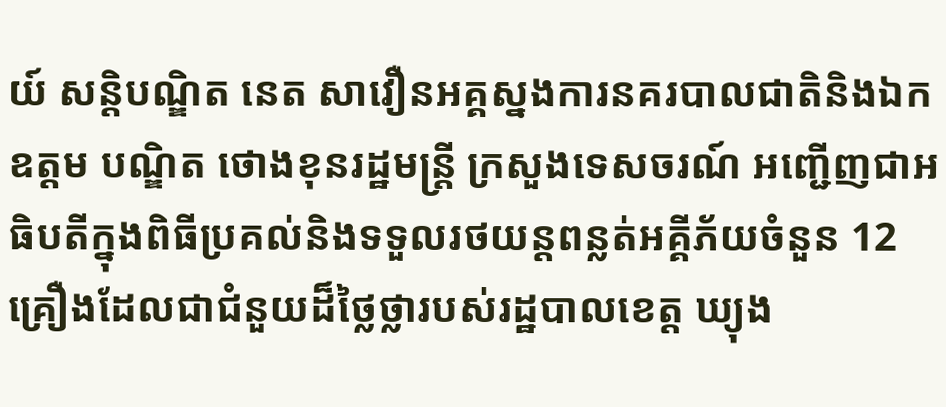យ៍ សន្តិបណ្ឌិត នេត សាវឿនអគ្គស្នងការនគរបាលជាតិនិងឯកឧត្តម បណ្ឌិត ថោងខុនរដ្ឋមន្ត្រី ក្រសួងទេសចរណ៍ អញ្ជើញជាអធិបតីក្នុងពិធីប្រគល់និងទទួលរថយន្តពន្លត់អគ្គីភ័យចំនួន 12 គ្រឿងដែលជាជំនួយដ៏ថ្លៃថ្លារបស់រដ្ឋបាលខេត្ត ឃ្យុង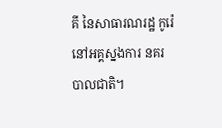គី នៃសាធារណរដ្ឋ កូរ៉េនៅអគ្គស្នងការ នគរបាលជាតិ។